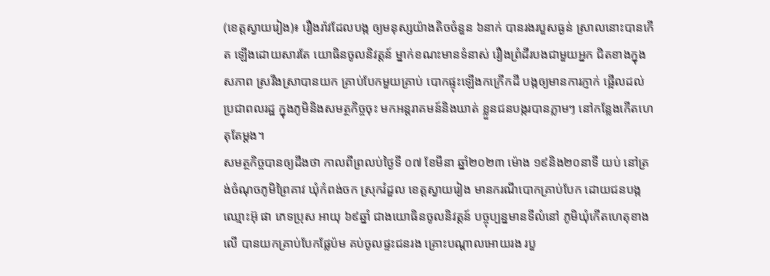(ខេត្តស្វាយរៀង)៖ រឿងរ៉ាវដែលបង្ក ឲ្យមនុស្សយ៉ាងតិចចំនួន ៦នាក់ បានរងរបួសធ្ងន់ ស្រាលនោះបានកើត ឡើងដោយសារតែ យោធិនចូលនិវត្តន៍ ម្នាក់ខណះមានទំនាស់ រឿងព្រំដីរបងជាមួយអ្នក ជិតខាងក្នុងសភាព ស្រវឹងស្រាបានយក គ្រាប់បែកមួយគ្រាប់ បោកផ្ទុះឡើងកក្រើកដី បង្កឲ្យមានការភ្ញាក់ ផ្អើលដល់ប្រជាពលរដ្ឋ ក្នុងភូមិនិងសមត្ថកិច្ចចុះ មកអន្តរាគមន៍និងឃាត់ ខ្លួនជនបង្ករបានភ្លាមៗ នៅកន្លែងកើតហេតុតែម្ដង។
សមត្ថកិច្ចបានឲ្យដឹងថា កាលពីព្រលប់ថ្ងៃទី ០៧ ខែមីនា ឆ្នាំ២០២៣ ម៉ោង ១៩និង២០នាទី យប់ នៅត្រង់ចំណុចភូមិព្រៃគាវ ឃុំកំពង់ចក ស្រុករំដួល ខេត្តស្វាយរៀង មានករណីបោកគ្រាប់បែក ដោយជនបង្ក ឈ្មោះអ៊ុ ផា ភេទប្រុស អាយុ ៦៩ឆ្នាំ ជាងយោធិនចូលនិវត្តន៍ បច្ចុប្បន្នមានទីលំនៅ ភូមិឃុំកើតហេតុខាងលើ បានយកគ្រាប់បែកផ្លែប៉ម គប់ចូលផ្ទះជនរង គ្រោះបណ្តាលអោយរង របួ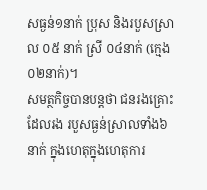សធ្ងន់១នាក់ ប្រុស និងរបួសស្រាល ០៥ នាក់ ស្រី ០៤នាក់ (ក្មេង០២នាក់)។
សមត្ថកិច្ចបានបន្តថា ជនរងគ្រោះដែលរង របួសធ្ងន់ស្រាលទាំង៦នាក់ ក្នុងហេតុក្នុងហេតុការ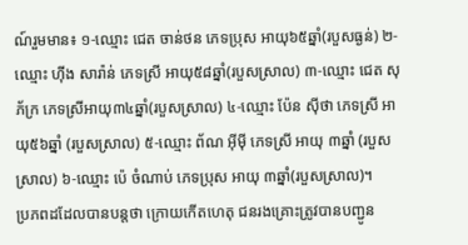ណ៍រួមមាន៖ ១-ឈ្មោះ ជេត ចាន់ថន ភេទប្រុស អាយុ៦៥ឆ្នាំ(របួសធ្ងន់) ២-ឈ្មោះ ហុីង សារ៉ាន់ ភេទស្រី អាយុ៥៨ឆ្នាំ(របួសស្រាល) ៣-ឈ្មោះ ជេត សុភ័ក្រ ភេទស្រីអាយុ៣៤ឆ្នាំ(របួសស្រាល) ៤-ឈ្មោះ ប៉ែន សុីថា ភេទស្រី អាយុ៥៦ឆ្នាំ (របួសស្រាល) ៥-ឈ្មោះ ព័ណ អុីមុី ភេទស្រី អាយុ ៣ឆ្នាំ (របួសស្រាល) ៦-ឈ្មោះ ប៉េ ចំណាប់ ភេទប្រុស អាយុ ៣ឆ្នាំ(របួសស្រាល)។
ប្រភពដដែលបានបន្តថា ក្រោយកើតហេតុ ជនរងគ្រោះត្រូវបានបញ្ជូន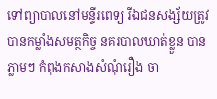ទៅព្យាបាលនៅមន្ទីរពេទ្យ រីឯជនសង្ស័យត្រូវ បានកម្លាំងសមត្ថកិច្ច នគរបាលឃាត់ខ្លួន បានភ្លាមៗ កំពុងកសាងសំណុំរឿង ចា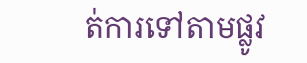ត់ការទៅតាមផ្លូវ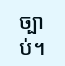ច្បាប់។